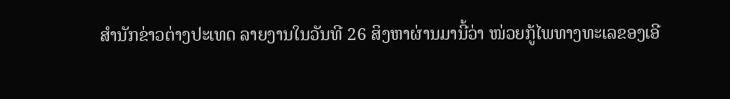ສຳນັກຂ່າວຕ່າງປະເທດ ລາຍງານໃນວັນທີ 26 ສິງຫາຜ່ານມານີ້ວ່າ ໜ່ວຍກູ້ໄພທາງທະເລຂອງເອີ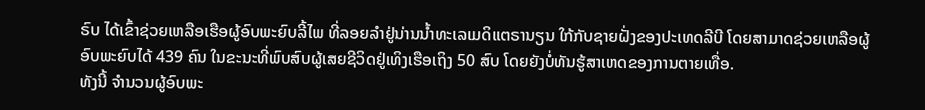ຣົບ ໄດ້ເຂົ້າຊ່ວຍເຫລືອເຮືອຜູ້ອົບພະຍົບລີ້ໄພ ທີ່ລອຍລຳຢູ່ນ່ານນ້ຳທະເລເມດິແຕຣານຽນ ໃກ້ກັບຊາຍຝັ່ງຂອງປະເທດລີບີ ໂດຍສາມາດຊ່ວຍເຫລືອຜູ້ອົບພະຍົບໄດ້ 439 ຄົນ ໃນຂະນະທີ່ພົບສົບຜູ້ເສຍຊີວິດຢູ່ເທິງເຮືອເຖິງ 50 ສົບ ໂດຍຍັງບໍ່ທັນຮູ້ສາເຫດຂອງການຕາຍເທື່ອ.
ທັງນີ້ ຈຳນວນຜູ້ອົບພະ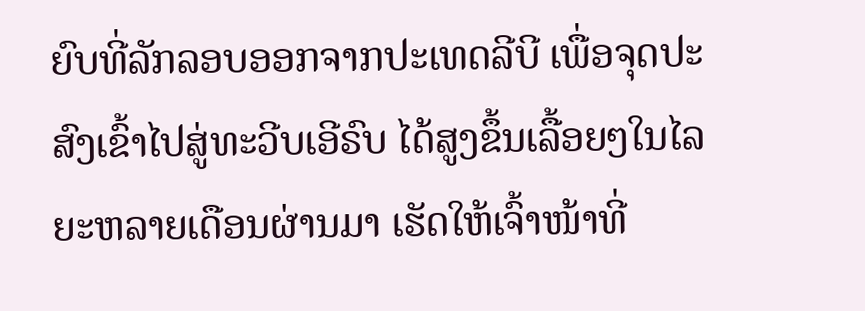ຍົບທີ່ລັກລອບອອກຈາກປະເທດລີບີ ເພື່ອຈຸດປະສົງເຂົ້າໄປສູ່ທະວີບເອີຣົບ ໄດ້ສູງຂຶ້ນເລື້ອຍໆໃນໄລຍະຫລາຍເດືອນຜ່ານມາ ເຮັດໃຫ້ເຈົ້າໜ້າທີ່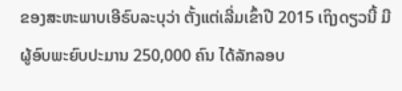ຂອງສະຫະພາບເອີຣົບລະບຸວ່າ ຕັ້ງແຕ່ເລີ່ມເຂົ້າປີ 2015 ເຖິງດຽວນີ້ ມີຜູ້ອົບພະຍົບປະມານ 250,000 ຄົນ ໄດ້ລັກລອບ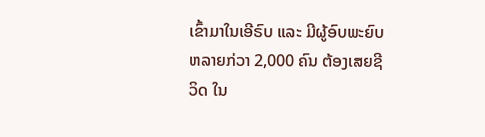ເຂົ້າມາໃນເອີຣົບ ແລະ ມີຜູ້ອົບພະຍົບຫລາຍກ່ວາ 2,000 ຄົນ ຕ້ອງເສຍຊີວິດ ໃນ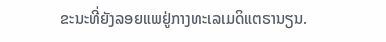ຂະນະທີ່ຍັງລອຍແພຢູ່ກາງທະເລເມດິແຕຣານຽນ.